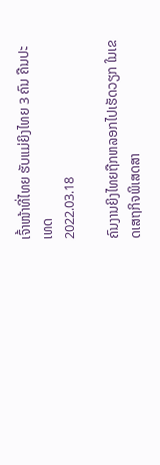ເຈົ້າໜ້າທີ່ໄທຍ ຮັບແມ່ຍິງໄທຍ 3 ຄົນ ຄືນປະເທດ
2022.03.18

ຄົນງານຍິງໄທຍຖືກຫລອກໄປເຮັດວຽກ ໃນເຂດເສຖກິຈພິເສດສາ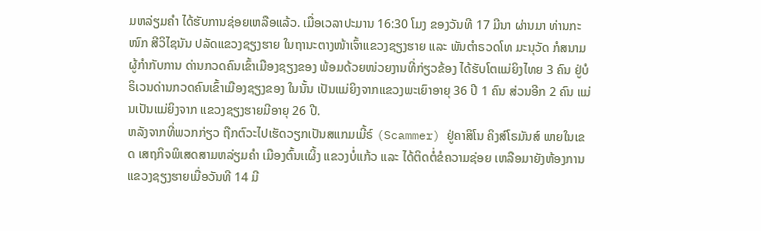ມຫລ່ຽມຄຳ ໄດ້ຮັບການຊ່ອຍເຫລືອແລ້ວ. ເມື່ອເວລາປະມານ 16:30 ໂມງ ຂອງວັນທີ 17 ມີນາ ຜ່ານມາ ທ່ານກະໜົກ ສີວິໄຊນັນ ປລັດແຂວງຊຽງຮາຍ ໃນຖານະຕາງໜ້າເຈົ້າແຂວງຊຽງຮາຍ ແລະ ພັນຕຳຣວດໂທ ມະນຸວັດ ກໍສນາມ ຜູ້ກຳກັບການ ດ່ານກວດຄົນເຂົ້າເມືອງຊຽງຂອງ ພ້ອມດ້ວຍໜ່ວຍງານທີ່ກ່ຽວຂ້ອງ ໄດ້ຮັບໂຕແມ່ຍິງໄທຍ 3 ຄົນ ຢູ່ບໍຣິເວນດ່ານກວດຄົນເຂົ້າເມືອງຊຽງຂອງ ໃນນັ້ນ ເປັນແມ່ຍິງຈາກແຂວງພະເຍົາອາຍຸ 36 ປີ 1 ຄົນ ສ່ວນອີກ 2 ຄົນ ແມ່ນເປັນແມ່ຍິງຈາກ ແຂວງຊຽງຮາຍມີອາຍຸ 26 ປີ.
ຫລັງຈາກທີ່ພວກກ່ຽວ ຖືກຕົວະໄປເຮັດວຽກເປັນສແກມເມີ້ຣ໌ (Scammer) ຢູ່ຄາສິໂນ ຄິງສ໌ໂຣມັນສ໌ ພາຍໃນເຂດ ເສຖກິຈພິເສດສາມຫລ່ຽມຄຳ ເມືອງຕົ້ນເເຜິ້ງ ແຂວງບໍ່ແກ້ວ ແລະ ໄດ້ຕິດຕໍ່ຂໍຄວາມຊ່ອຍ ເຫລືອມາຍັງຫ້ອງການແຂວງຊຽງຮາຍເມື່ອວັນທີ 14 ມີ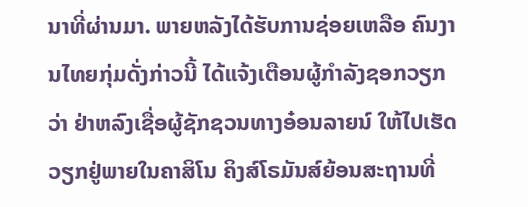ນາທີ່ຜ່ານມາ. ພາຍຫລັງໄດ້ຮັບການຊ່ອຍເຫລືອ ຄົນງານໄທຍກຸ່ມດັ່ງກ່າວນີ້ ໄດ້ແຈ້ງເຕືອນຜູ້ກຳລັງຊອກວຽກວ່າ ຢ່າຫລົງເຊື່ອຜູ້ຊັກຊວນທາງອ໋ອນລາຍນ໌ ໃຫ້ໄປເຮັດວຽກຢູ່ພາຍໃນຄາສິໂນ ຄິງສ໌ໂຣມັນສ໌ຍ້ອນສະຖານທີ່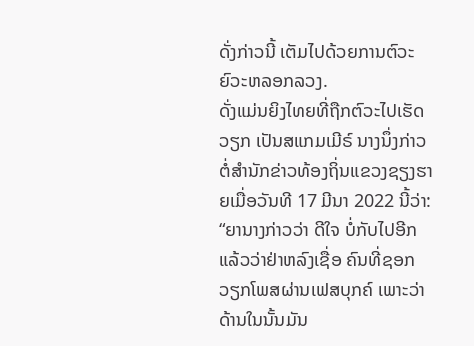ດັ່ງກ່າວນີ້ ເຕັມໄປດ້ວຍການຕົວະຍົວະຫລອກລວງ.
ດັ່ງແມ່ນຍິງໄທຍທີ່ຖືກຕົວະໄປເຮັດວຽກ ເປັນສແກມເມີຣ໌ ນາງນຶ່ງກ່າວຕໍ່ສຳນັກຂ່າວທ້ອງຖິ່ນແຂວງຊຽງຮາຍເມື່ອວັນທີ 17 ມີນາ 2022 ນີ້ວ່າ:
“ຍານາງກ່າວວ່າ ດີໃຈ ບໍ່ກັບໄປອີກແລ້ວວ່າຢ່າຫລົງເຊື່ອ ຄົນທີ່ຊອກວຽກໂພສຜ່ານເຟສບຸກຄ໌ ເພາະວ່າດ້ານໃນນັ້ນມັນ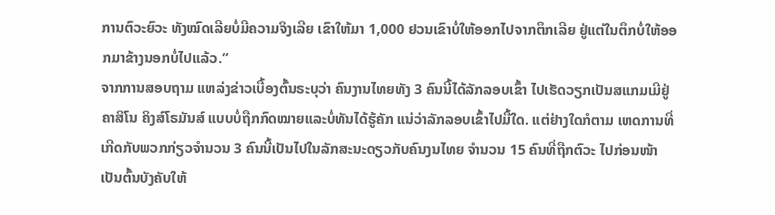ການຕົວະຍົວະ ທັງໝົດເລີຍບໍ່ມີຄວາມຈິງເລີຍ ເຂົາໃຫ້ມາ 1,000 ຢວນເຂົາບໍ່ໃຫ້ອອກໄປຈາກຕຶກເລີຍ ຢູ່ແຕ່ໃນຕຶກບໍ່ໃຫ້ອອກມາຂ້າງນອກບໍ່ໄປແລ້ວ.”
ຈາກການສອບຖາມ ແຫລ່ງຂ່າວເບື້ອງຕົ້ນຣະບຸວ່າ ຄົນງານໄທຍທັງ 3 ຄົນນີ້ໄດ້ລັກລອບເຂົ້າ ໄປເຮັດວຽກເປັນສແກມເມີຢູ່ ຄາສິໂນ ຄິງສ໌ໂຣມັນສ໌ ແບບບໍ່ຖືກກົດໝາຍແລະບໍ່ທັນໄດ້ຮູ້ຄັກ ແນ່ວ່າລັກລອບເຂົ້າໄປມື້ໃດ. ແຕ່ຢ່າງໃດກໍຕາມ ເຫດການທີ່ເກີດກັບພວກກ່ຽວຈຳນວນ 3 ຄົນນີ້ເປັນໄປໃນລັກສະນະດຽວກັບຄົນງນໄທຍ ຈຳນວນ 15 ຄົນທີ່ຖືກຕົວະ ໄປກ່ອນໜ້າ ເປັນຕົ້ນບັງຄັບໃຫ້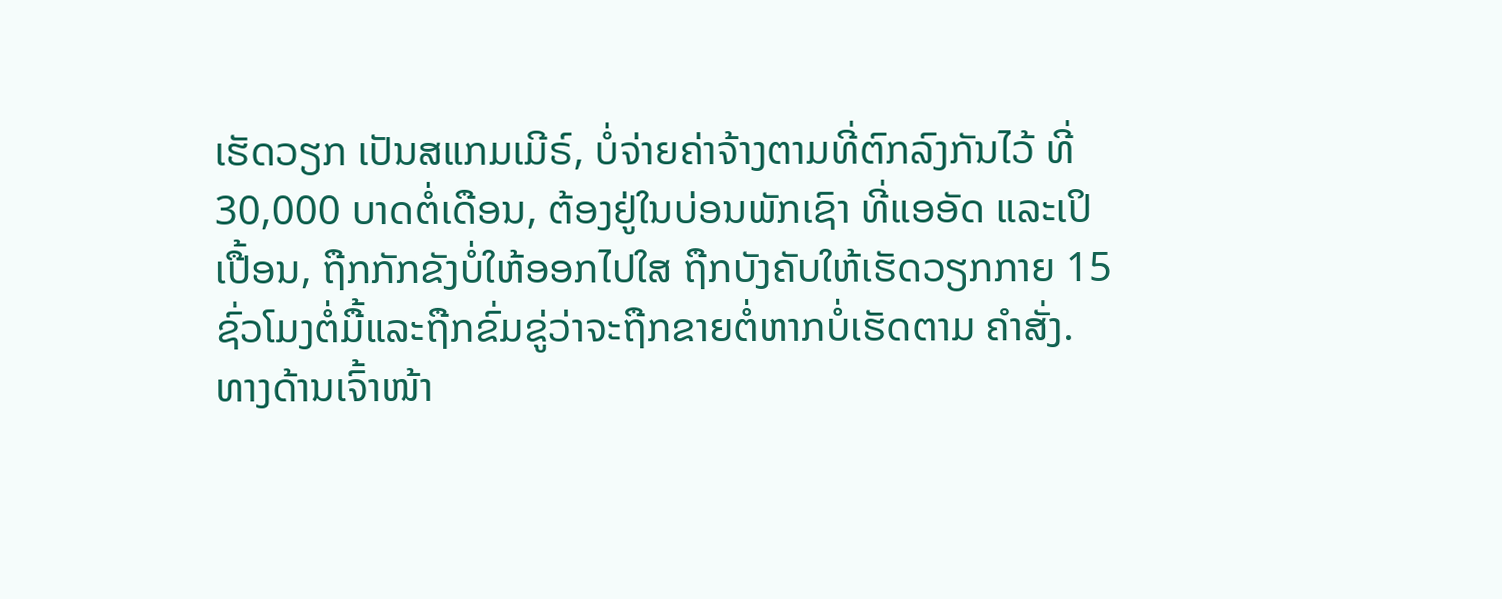ເຮັດວຽກ ເປັນສແກມເມີຣ໌, ບໍ່ຈ່າຍຄ່າຈ້າງຕາມທີ່ຕົກລົງກັນໄວ້ ທີ່ 30,000 ບາດຕໍ່ເດືອນ, ຕ້ອງຢູ່ໃນບ່ອນພັກເຊົາ ທີ່ແອອັດ ແລະເປິເປື້ອນ, ຖືກກັກຂັງບໍ່ໃຫ້ອອກໄປໃສ ຖືກບັງຄັບໃຫ້ເຮັດວຽກກາຍ 15 ຊົ່ວໂມງຕໍ່ມື້ແລະຖືກຂົ່ມຂູ່ວ່າຈະຖືກຂາຍຕໍ່ຫາກບໍ່ເຮັດຕາມ ຄຳສັ່ງ.
ທາງດ້ານເຈົ້າໜ້າ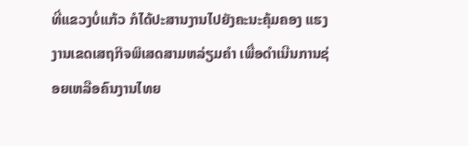ທີ່ແຂວງບໍ່ແກ້ວ ກໍໄດ້ປະສານງານໄປຍັງຄະນະຄຸ້ມຄອງ ແຮງງານເຂດເສຖກິຈພິເສດສາມຫລ່ຽມຄຳ ເພື່ອດຳເນີນການຊ່ອຍເຫລືອຄົນງານໄທຍ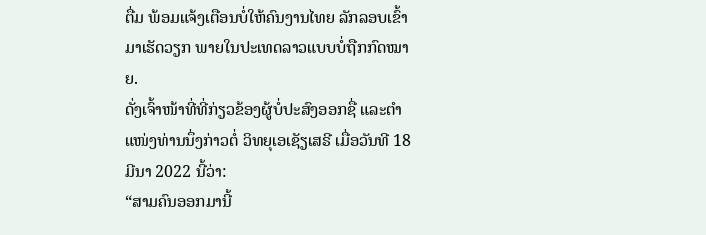ຕື່ມ ພ້ອມແຈ້ງເຕືອນບໍ່ໃຫ້ຄົນງານໄທຍ ລັກລອບເຂົ້າມາເຮັດວຽກ ພາຍໃນປະເທດລາວແບບບໍ່ຖືກກົດໝາຍ.
ດັ່ງເຈົ້າໜ້າທີ່ທີ່ກ່ຽວຂ້ອງຜູ້ບໍ່ປະສົງອອກຊື່ ແລະຕຳແໜ່ງທ່ານນຶ່ງກ່າວຕໍ່ ວິທຍຸເອເຊັຽເສຣີ ເມື່ອວັນທີ 18 ມີນາ 2022 ນີ້ວ່າ:
“ສາມຄົນອອກມານີ້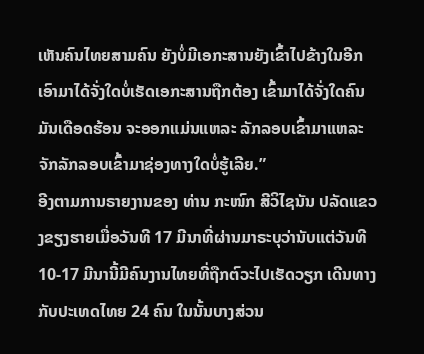ເຫັນຄົນໄທຍສາມຄົນ ຍັງບໍ່ມີເອກະສານຍັງເຂົ້າໄປຂ້າງໃນອີກ ເອົາມາໄດ້ຈັ່ງໃດບໍ່ເຮັດເອກະສານຖືກຕ້ອງ ເຂົ້າມາໄດ້ຈັ່ງໃດຄົນມັນເດືອດຮ້ອນ ຈະອອກແມ່ນແຫລະ ລັກລອບເຂົ້າມາແຫລະ ຈັກລັກລອບເຂົ້າມາຊ່ອງທາງໃດບໍ່ຮູ້ເລີຍ.”
ອີງຕາມການຣາຍງານຂອງ ທ່ານ ກະໜົກ ສີວິໄຊນັນ ປລັດແຂວງຂຽງຮາຍເມື່ອວັນທີ 17 ມີນາທີ່ຜ່ານມາຣະບຸວ່ານັບແຕ່ວັນທີ 10-17 ມີນານີ້ມີຄົນງານໄທຍທີ່ຖືກຕົວະໄປເຮັດວຽກ ເດີນທາງກັບປະເທດໄທຍ 24 ຄົນ ໃນນັ້ນບາງສ່ວນ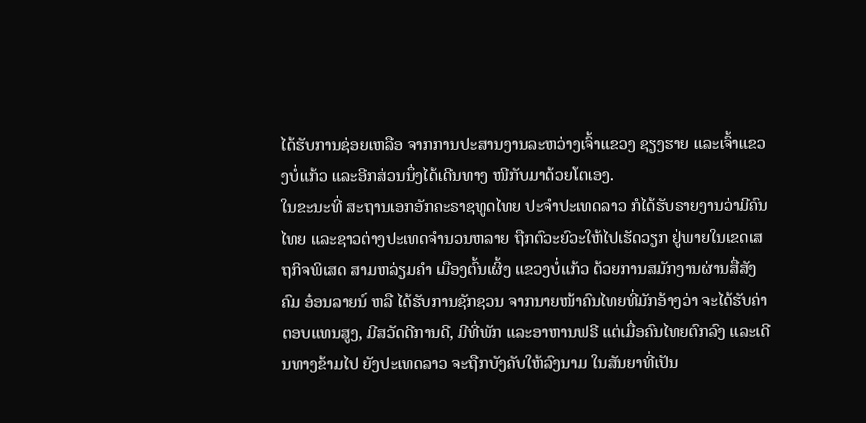ໄດ້ຮັບການຊ່ອຍເຫລືອ ຈາກການປະສານງານລະຫວ່າງເຈົ້າແຂວງ ຊຽງຮາຍ ແລະເຈົ້າແຂວງບໍ່ແກ້ວ ແລະອີກສ່ວນນຶ່ງໄດ້ເດີນທາງ ໜີກັບມາດ້ວຍໂຕເອງ.
ໃນຂະນະທີ່ ສະຖານເອກອັກຄະຣາຊທູດໄທຍ ປະຈຳປະເທດລາວ ກໍໄດ້ຮັບຣາຍງານວ່າມີຄົນໄທຍ ແລະຊາວຕ່າງປະເທດຈຳນວນຫລາຍ ຖືກຕົວະຍົວະໃຫ້ໄປເຮັດວຽກ ຢູ່ພາຍໃນເຂດເສຖກິຈພິເສດ ສາມຫລ່ຽມຄຳ ເມືອງຕົ້ນເຜິ້ງ ແຂວງບໍ່ແກ້ວ ດ້ວຍການສມັກງານຜ່ານສື່ສັງຄົມ ອ໋ອນລາຍນ໌ ຫລື ໄດ້ຮັບການຊັກຊວນ ຈາກນາຍໜ້າຄົນໄທຍທີ່ມັກອ້າງວ່າ ຈະໄດ້ຮັບຄ່າຕອບແທນສູງ, ມີສວັດດີການດີ, ມີທີ່ພັກ ແລະອາຫານຟຣີ ແຕ່ເມື່ອຄົນໄທຍຕົກລົງ ແລະເດີນທາງຂ້າມໄປ ຍັງປະເທດລາວ ຈະຖືກບັງຄັບໃຫ້ລົງນາມ ໃນສັນຍາທີ່ເປັນ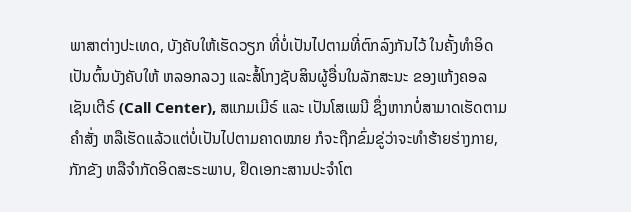ພາສາຕ່າງປະເທດ, ບັງຄັບໃຫ້ເຮັດວຽກ ທີ່ບໍ່ເປັນໄປຕາມທີ່ຕົກລົງກັນໄວ້ ໃນຄັ້ງທຳອິດເປັນຕົ້ນບັງຄັບໃຫ້ ຫລອກລວງ ແລະສໍ້ໂກງຊັບສິນຜູ້ອື່ນໃນລັກສະນະ ຂອງແກ້ງຄອລເຊັນເຕີຣ໌ (Call Center), ສແກມເມີຣ໌ ແລະ ເປັນໂສເພນີ ຊຶ່ງຫາກບໍ່ສາມາດເຮັດຕາມຄຳສັ່ງ ຫລືເຮັດແລ້ວແຕ່ບໍ່ເປັນໄປຕາມຄາດໝາຍ ກໍຈະຖືກຂົ່ມຂູ່ວ່າຈະທຳຮ້າຍຮ່າງກາຍ, ກັກຂັງ ຫລືຈຳກັດອິດສະຣະພາບ, ຢຶດເອກະສານປະຈຳໂຕ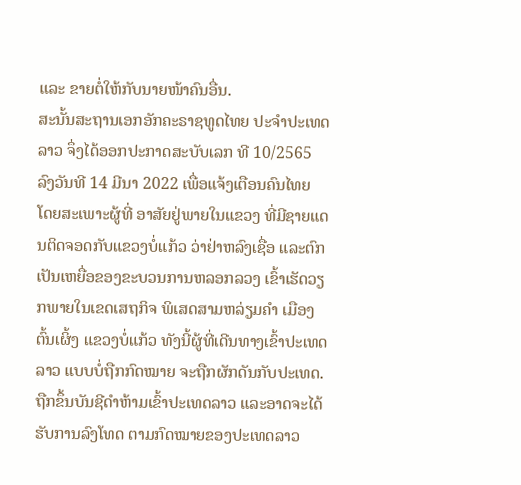ແລະ ຂາຍຕໍ່ໃຫ້ກັບນາຍໜ້າຄົນອື່ນ.
ສະນັ້ນສະຖານເອກອັກຄະຣາຊທູດໄທຍ ປະຈຳປະເທດລາວ ຈຶ່ງໄດ້ອອກປະກາດສະບັບເລກ ທີ 10/2565 ລົງວັນທີ 14 ມີນາ 2022 ເພື່ອແຈ້ງເຕືອນຄົນໄທຍ ໂດຍສະເພາະຜູ້ທີ່ ອາສັຍຢູ່ພາຍໃນແຂວງ ທີ່ມີຊາຍແດນຕິດຈອດກັບແຂວງບໍ່ແກ້ວ ວ່າຢ່າຫລົງເຊື່ອ ແລະຕົກເປັນເຫຍື່ອຂອງຂະບວນການຫລອກລວງ ເຂົ້າເຮັດວຽກພາຍໃນເຂດເສຖກິຈ ພິເສດສາມຫລ່ຽມຄຳ ເມືອງຕົ້ນເຜິ້ງ ແຂວງບໍ່ແກ້ວ ທັງນີ້ຜູ້ທີ່ເດີນທາງເຂົ້າປະເທດລາວ ແບບບໍ່ຖືກກົດໝາຍ ຈະຖືກຜັກດັນກັບປະເທດ. ຖືກຂຶ້ນບັນຊີດຳຫ້າມເຂົ້າປະເທດລາວ ແລະອາດຈະໄດ້ຮັບການລົງໂທດ ຕາມກົດໝາຍຂອງປະເທດລາວ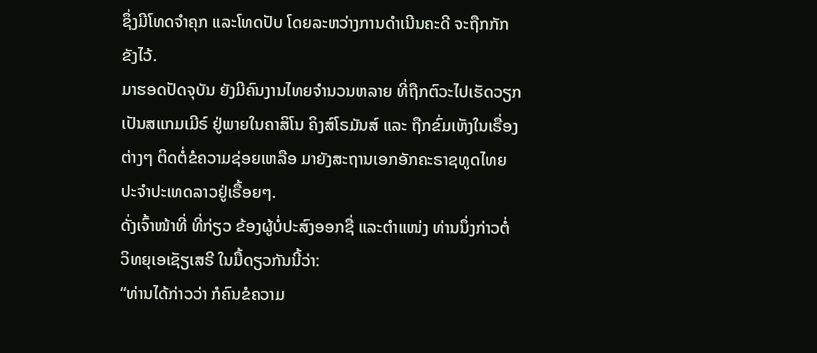ຊຶ່ງມີໂທດຈຳຄຸກ ແລະໂທດປັບ ໂດຍລະຫວ່າງການດຳເນີນຄະດີ ຈະຖືກກັກຂັງໄວ້.
ມາຮອດປັດຈຸບັນ ຍັງມີຄົນງານໄທຍຈຳນວນຫລາຍ ທີ່ຖືກຕົວະໄປເຮັດວຽກເປັນສແກມເມີຣ໌ ຢູ່ພາຍໃນຄາສິໂນ ຄິງສ໌ໂຣມັນສ໌ ແລະ ຖືກຂົ່ມເຫັງໃນເຣື່ອງຕ່າງໆ ຕິດຕໍ່ຂໍຄວາມຊ່ອຍເຫລືອ ມາຍັງສະຖານເອກອັກຄະຣາຊທູດໄທຍ ປະຈຳປະເທດລາວຢູ່ເຣື້ອຍໆ.
ດັ່ງເຈົ້າໜ້າທີ່ ທີ່ກ່ຽວ ຂ້ອງຜູ້ບໍ່ປະສົງອອກຊື່ ແລະຕຳແໜ່ງ ທ່ານນຶ່ງກ່າວຕໍ່ ວິທຍຸເອເຊັຽເສຣີ ໃນມື້ດຽວກັນນີ້ວ່າ:
“ທ່ານໄດ້ກ່າວວ່າ ກໍຄົນຂໍຄວາມ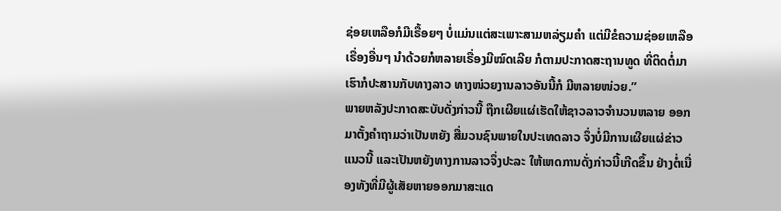ຊ່ອຍເຫລືອກໍມີເຣື້ອຍໆ ບໍ່ແມ່ນແຕ່ສະເພາະສາມຫລ່ຽມຄຳ ແຕ່ມີຂໍຄວາມຊ່ອຍເຫລືອເຣື່ອງອື່ນໆ ນຳດ້ວຍກໍຫລາຍເຣື່ອງມີໝົດເລີຍ ກໍຕາມປະກາດສະຖານທູດ ທີ່ຕິດຕໍ່ມາເຮົາກໍປະສານກັບທາງລາວ ທາງໜ່ວຍງານລາວອັນນີ້ກໍ ມີຫລາຍໜ່ວຍ.”
ພາຍຫລັງປະກາດສະບັບດັ່ງກ່າວນີ້ ຖືກເຜີຍແຜ່ເຮັດໃຫ້ຊາວລາວຈຳນວນຫລາຍ ອອກມາຕັ້ງຄຳຖາມວ່າເປັນຫຍັງ ສື່ມວນຊົນພາຍໃນປະເທດລາວ ຈຶ່ງບໍ່ມີການເຜີຍແຜ່ຂ່າວແນວນີ້ ແລະເປັນຫຍັງທາງການລາວຈຶ່ງປະລະ ໃຫ້ເຫດການດັ່ງກ່າວນີ້ເກີດຂຶ້ນ ຢ່າງຕໍ່ເນື່ອງທັງທີ່ມີຜູ້ເສັຍຫາຍອອກມາສະແດ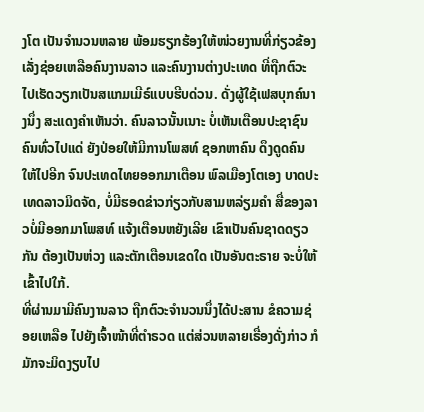ງໂຕ ເປັນຈຳນວນຫລາຍ ພ້ອມຮຽກຮ້ອງໃຫ້ໜ່ວຍງານທີ່ກ່ຽວຂ້ອງ ເລັ່ງຊ່ອຍເຫລືອຄົນງານລາວ ແລະຄົນງານຕ່າງປະເທດ ທີ່ຖືກຕົວະໄປເຮັດວຽກເປັນສແກມເມີຣ໌ແບບຮີບດ່ວນ. ດັ່ງຜູ້ໃຊ້ເຟສບຸກຄ໌ນາງນຶ່ງ ສະແດງຄຳເຫັນວ່າ. ຄົນລາວນັ້ນເນາະ ບໍ່ເຫັນເຕືອນປະຊາຊົນຄົນທົ່ວໄປແດ່ ຍັງປ່ອຍໃຫ້ມີການໂພສທ໌ ຊອກຫາຄົນ ດຶງດູດຄົນໃຫ້ໄປອີກ ຈົນປະເທດໄທຍອອກມາເຕືອນ ພົລເມືອງໂຕເອງ ບາດປະເທດລາວມິດຈັດ, ບໍ່ມີຮອດຂ່າວກ່ຽວກັບສາມຫລ່ຽມຄຳ ສື່ຂອງລາວບໍ່ມີອອກມາໂພສທ໌ ແຈ້ງເຕືອນຫຍັງເລີຍ ເຂົາເປັນຄົນຊາດດຽວກັນ ຕ້ອງເປັນຫ່ວງ ແລະຕັກເຕືອນເຂດໃດ ເປັນອັນຕະຣາຍ ຈະບໍ່ໃຫ້ເຂົ້າໄປໃກ້.
ທີ່ຜ່ານມາມີຄົນງານລາວ ຖືກຕົວະຈຳນວນນຶ່ງໄດ້ປະສານ ຂໍຄວາມຊ່ອຍເຫລືອ ໄປຍັງເຈົ້າໜ້າທີ່ຕຳຣວດ ແຕ່ສ່ວນຫລາຍເຣື່ອງດັ່ງກ່າວ ກໍມັກຈະມິດງຽບໄປ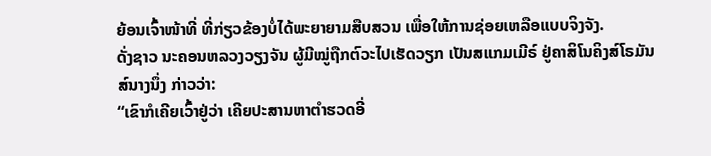ຍ້ອນເຈົ້າໜ້າທີ່ ທີ່ກ່ຽວຂ້ອງບໍ່ໄດ້ພະຍາຍາມສືບສວນ ເພື່ອໃຫ້ການຊ່ອຍເຫລືອແບບຈິງຈັງ.
ດັ່ງຊາວ ນະຄອນຫລວງວຽງຈັນ ຜູ້ມີໝູ່ຖືກຕົວະໄປເຮັດວຽກ ເປັນສແກມເມີຣ໌ ຢູ່ຄາສິໂນຄິງສ໌ໂຣມັນສ໌ນາງນຶ່ງ ກ່າວວ່າ:
“ເຂົາກໍເຄີຍເວົ້າຢູ່ວ່າ ເຄີຍປະສານຫາຕຳຮວດອີ່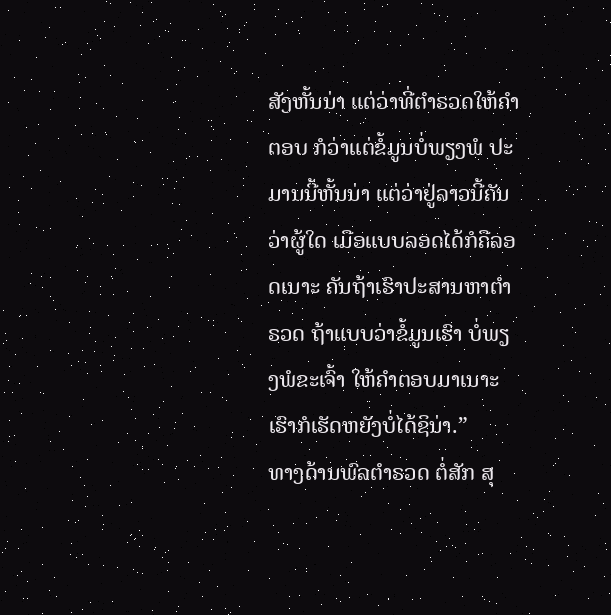ສັງຫັ້ນນ່າ ແຕ່ວ່າທີ່ຕຳຣວດໃຫ້ຄຳຕອບ ກໍວ່າແຕ່ຂໍ້ມູນບໍ່ພຽງພໍ ປະມານນີ້ຫັ້ນນ່າ ແຕ່ວ່າຢູ່ລາວນີ້ຄັນວ່າຜູ້ໃດ ເມືອແບບລອດໄດ້ກໍຄືລອດເນາະ ຄັນຖ້າເຮົາປະສານຫາຕຳຣວດ ຖ້າແບບວ່າຂໍ້ມູນເຮົາ ບໍ່ພຽງພໍຂະເຈົ້າ ໃຫ້ຄຳຕອບມາເນາະ ເຮົາກໍເຮັດຫຍັງບໍ່ໄດ້ຊິນ່າ.”
ທາງດ້ານພົລຕຳຣວດ ຕໍ່ສັກ ສຸ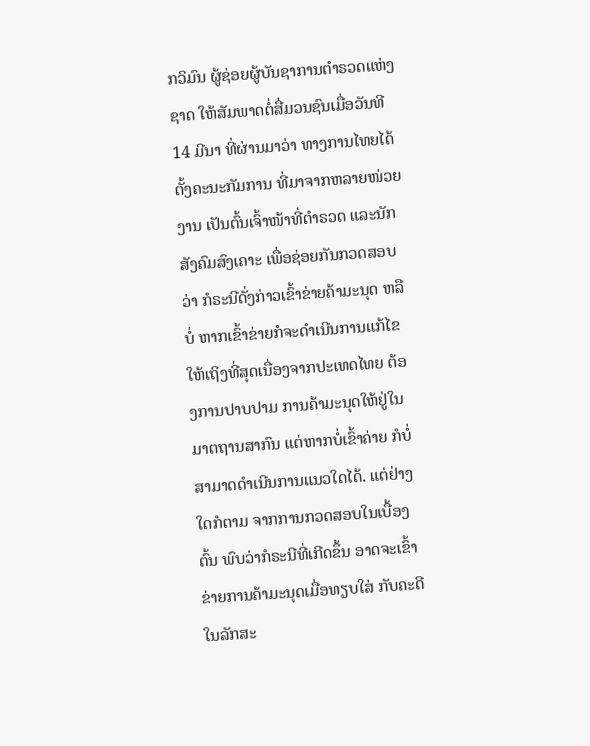ກວິມົນ ຜູ້ຊ່ອຍຜູ້ບັນຊາການຕຳຣວດແຫ່ງຊາດ ໃຫ້ສັມພາດຕໍ່ສື່ມວນຊົນເມື່ອວັນທີ 14 ມີນາ ທີ່ຜ່ານມາວ່າ ທາງການໄທຍໄດ້ຕັ້ງຄະນະກັມການ ທີ່ມາຈາກຫລາຍໜ່ວຍງານ ເປັນຕົ້ນເຈົ້າໜ້າທີ່ຕຳຣວດ ແລະນັກສັງຄົມສົງເຄາະ ເພື່ອຊ່ອຍກັນກວດສອບວ່າ ກໍຣະນີດັ່ງກ່າວເຂົ້າຂ່າຍຄ້າມະນຸດ ຫລືບໍ່ ຫາກເຂົ້າຂ່າຍກໍຈະດຳເນີນການແກ້ໄຂ ໃຫ້ເຖິງທີ່ສຸດເນື່ອງຈາກປະເທດໄທຍ ຕ້ອງການປາບປາມ ການຄ້າມະນຸດໃຫ້ຢູ່ໃນມາຕຖານສາກົນ ແຕ່ຫາກບໍ່ເຂົ້າຄ່າຍ ກໍບໍ່ສາມາດດຳເນີນການແນວໃດໄດ້. ແຕ່ຢ່າງໃດກໍຕາມ ຈາກການກວດສອບໃນເບື້ອງຕົ້ນ ພົບວ່າກໍຣະນີທີ່ເກີດຂຶ້ນ ອາດຈະເຂົ້າຂ່າຍການຄ້າມະນຸດເມື່ອທຽບໃສ່ ກັບຄະດີໃນລັກສະ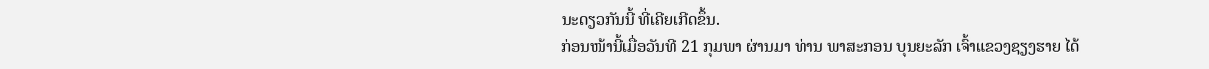ນະດຽວກັນນີ້ ທີ່ເຄີຍເກີດຂຶ້ນ.
ກ່ອນໜ້ານີ້ເມື່ອວັນທີ 21 ກຸມພາ ຜ່ານມາ ທ່ານ ພາສະກອນ ບຸນຍະລັກ ເຈົ້າແຂວງຊຽງຮາຍ ໄດ້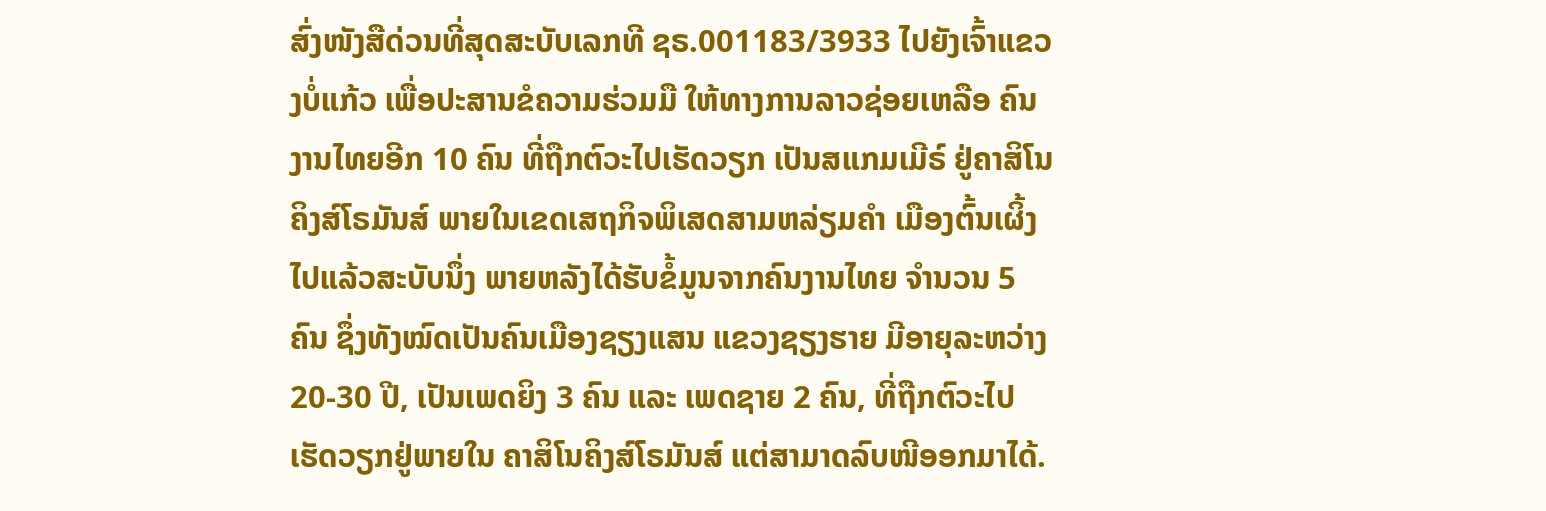ສົ່ງໜັງສືດ່ວນທີ່ສຸດສະບັບເລກທີ ຊຣ.001183/3933 ໄປຍັງເຈົ້າແຂວງບໍ່ແກ້ວ ເພື່ອປະສານຂໍຄວາມຮ່ວມມື ໃຫ້ທາງການລາວຊ່ອຍເຫລືອ ຄົນງານໄທຍອີກ 10 ຄົນ ທີ່ຖືກຕົວະໄປເຮັດວຽກ ເປັນສແກມເມີຣ໌ ຢູ່ຄາສິໂນ ຄິງສ໌ໂຣມັນສ໌ ພາຍໃນເຂດເສຖກິຈພິເສດສາມຫລ່ຽມຄຳ ເມືອງຕົ້ນເຜິ້ງ ໄປແລ້ວສະບັບນຶ່ງ ພາຍຫລັງໄດ້ຮັບຂໍ້ມູນຈາກຄົນງານໄທຍ ຈຳນວນ 5 ຄົນ ຊຶ່ງທັງໝົດເປັນຄົນເມືອງຊຽງແສນ ແຂວງຊຽງຮາຍ ມີອາຍຸລະຫວ່າງ 20-30 ປີ, ເປັນເພດຍິງ 3 ຄົນ ແລະ ເພດຊາຍ 2 ຄົນ, ທີ່ຖືກຕົວະໄປເຮັດວຽກຢູ່ພາຍໃນ ຄາສິໂນຄິງສ໌ໂຣມັນສ໌ ແຕ່ສາມາດລົບໜີອອກມາໄດ້.